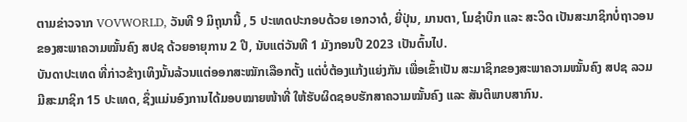ຕາມຂ່າວຈາກ VOVWORLD, ວັນທີ 9 ມິຖຸນານີ້ , 5 ປະເທດປະກອບດ້ວຍ ເອກວາດໍ, ຍີ່ປຸ່ນ, ມານຕາ, ໂມຊຳບິກ ແລະ ສະວິດ ເປັນສະມາຊິກບໍ່ຖາວອນ ຂອງສະພາຄວາມໝັ້ນຄົງ ສປຊ ດ້ວຍອາຍຸການ 2 ປີ, ນັບແຕ່ວັນທີ 1 ມັງກອນປີ 2023 ເປັນຕົ້ນໄປ.
ບັນດາປະເທດ ທີ່ກ່າວຂ້າງເທິງນັ້ນລ້ວນແຕ່ອອກສະໝັກເລືອກຕັ້ງ ແຕ່ບໍ່ຕ້ອງແກ້ງແຍ່ງກັນ ເພື່ອເຂົ້າເປັນ ສະມາຊິກຂອງສະພາຄວາມໝັ້ນຄົງ ສປຊ ລວມມີສະມາຊິກ 15 ປະເທດ, ຊຶ່ງແມ່ນອົງການໄດ້ມອບໝາຍໜ້າທີ່ ໃຫ້ຮັບຜິດຊອບຮັກສາຄວາມໝັ້ນຄົງ ແລະ ສັນຕິພາບສາກົນ.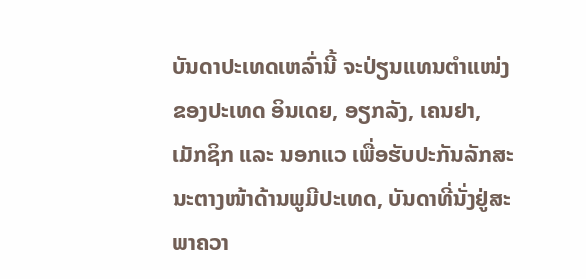ບັນດາປະເທດເຫລົ່ານີ້ ຈະປ່ຽນແທນຕຳແໜ່ງຂອງປະເທດ ອິນເດຍ, ອຽກລັງ, ເຄນຢາ, ເມັກຊິກ ແລະ ນອກແວ ເພື່ອຮັບປະກັນລັກສະນະຕາງໜ້າດ້ານພູມີປະເທດ, ບັນດາທີ່ນັ່ງຢູ່ສະພາຄວາ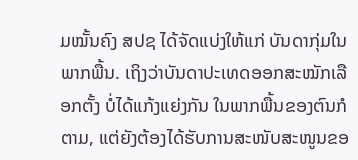ມໝັ້ນຄົງ ສປຊ ໄດ້ຈັດແບ່ງໃຫ້ແກ່ ບັນດາກຸ່ມໃນພາກພື້ນ. ເຖິງວ່າບັນດາປະເທດອອກສະໝັກເລືອກຕັ້ງ ບໍ່ໄດ້ແກ້ງແຍ່ງກັນ ໃນພາກພື້ນຂອງຕົນກໍຕາມ, ແຕ່ຍັງຕ້ອງໄດ້ຮັບການສະໜັບສະໜູນຂອ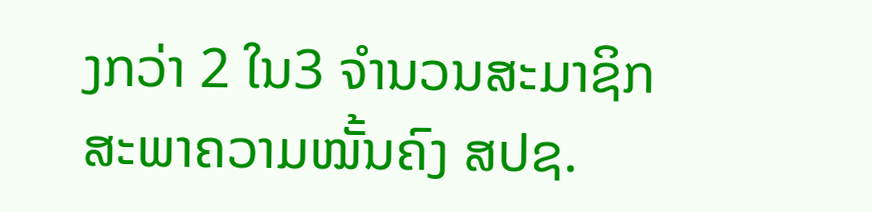ງກວ່າ 2 ໃນ3 ຈໍານວນສະມາຊິກ ສະພາຄວາມໝັ້ນຄົງ ສປຊ.